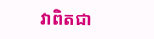វាពិតជា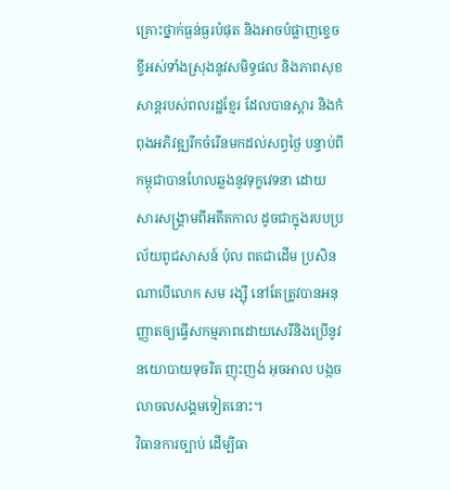គ្រោះថ្នាក់ធ្ងន់ធ្ងរបំផុត និងអាចបំផ្លាញខ្ទេចខ្ទីអស់ទាំងស្រុងនូវសមិទ្ធផល និងភាពសុខសាន្តរបស់ពលរដ្ឋខ្មែរ ដែលបានស្តារ និងកំពុងអភិវឌ្ឍរីកចំរើនមកដល់សព្វថ្ងៃ បន្ទាប់ពីកម្ពុជាបានហែលឆ្លងនូវទុក្ខវេទនា ដោយសារសង្គ្រាមពីអតីតកាល ដូចជាក្នុងរបបប្រល័យពូជសាសន៍ ប៉ុល ពតជាដើម ប្រសិនណាបើលោក សម រង្ស៊ី នៅតែត្រូវបានអនុញ្ញាតឲ្យធ្វើសកម្មភាពដោយសេរីនិងប្រើនូវនយោបាយទុចរិត ញុះញង់ អុចអាល បង្កចលាចលសង្គមទៀតនោះ។
វិធានការច្បាប់ ដើម្បីធា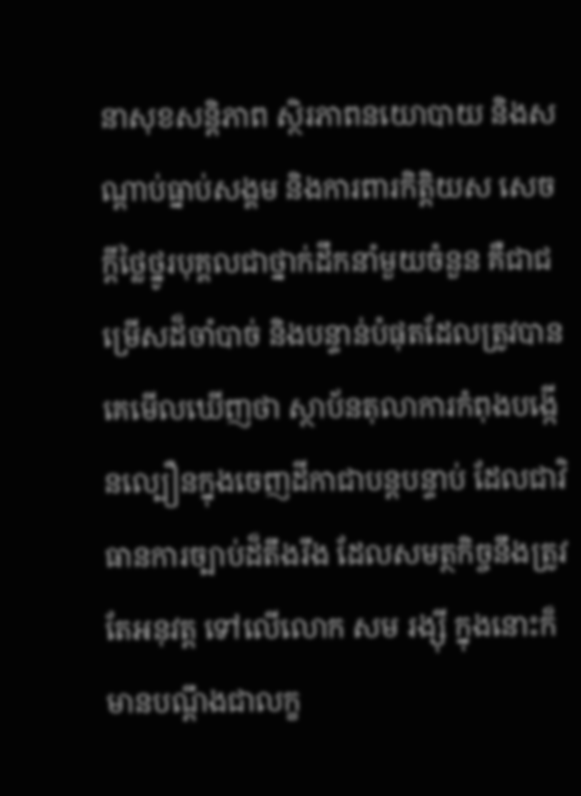នាសុខសន្តិភាព ស្ថិរភាពនយោបាយ និងសណ្តាប់ធ្នាប់សង្គម និងការពារកិត្តិយស សេចក្តីថ្លៃថ្នូរបុគ្គលជាថ្នាក់ដឹកនាំមួយចំនួន គឺជាជម្រើសដ៏ចាំបាច់ និងបន្ទាន់បំផុតដែលត្រូវបានគេមើលឃើញថា ស្ថាប័នតុលាការកំពុងបង្កើនល្បឿនក្នុងចេញដីកាជាបន្តបន្ទាប់ ដែលជាវិធានការច្បាប់ដ៏តឹងរឹង ដែលសមត្ថកិច្ចនឹងត្រូវតែអនុវត្ត ទៅលើលោក សម រង្ស៊ី ក្នុងនោះក៏មានបណ្តឹងជាលក្ខ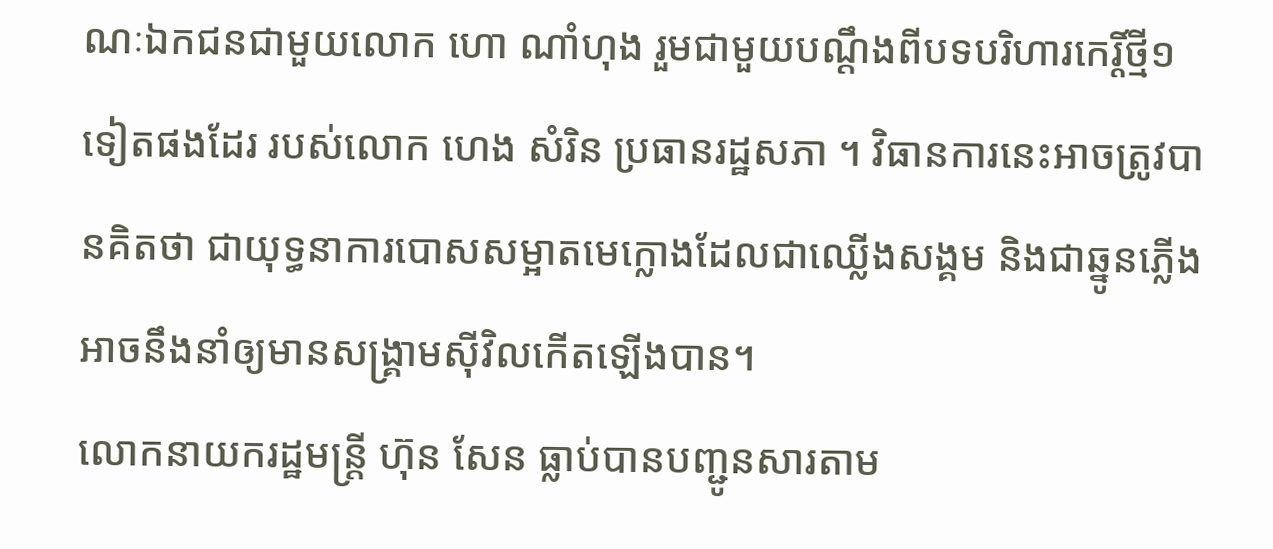ណៈឯកជនជាមួយលោក ហោ ណាំហុង រួមជាមួយបណ្តឹងពីបទបរិហារកេរ្តិ៍ថ្មី១ទៀតផងដែរ របស់លោក ហេង សំរិន ប្រធានរដ្ឋសភា ។ វិធានការនេះអាចត្រូវបានគិតថា ជាយុទ្ធនាការបោសសម្អាតមេក្លោងដែលជាឈ្លើងសង្គម និងជាឆ្នូនភ្លើងអាចនឹងនាំឲ្យមានសង្គ្រាមស៊ីវិលកើតឡើងបាន។
លោកនាយករដ្ឋមន្ត្រី ហ៊ុន សែន ធ្លាប់បានបញ្ជូនសារតាម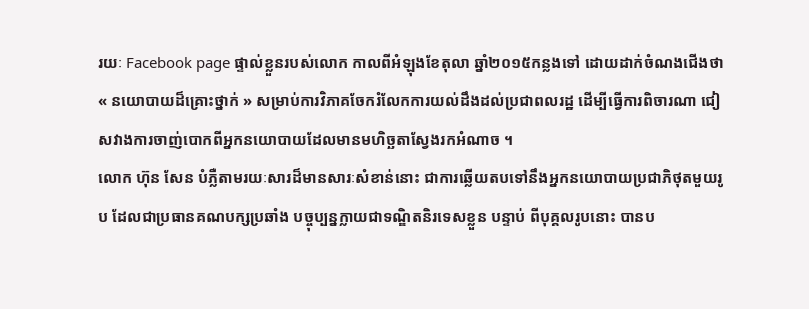រយៈ Facebook page ផ្ទាល់ខ្លួនរបស់លោក កាលពីអំឡុងខែតុលា ឆ្នាំ២០១៥កន្លងទៅ ដោយដាក់ចំណងជើងថា « នយោបាយដ៏គ្រោះថ្នាក់ » សម្រាប់ការវិភាគចែករំលែកការយល់ដឹងដល់ប្រជាពលរដ្ឋ ដើម្បីធ្វើការពិចារណា ជៀសវាងការចាញ់បោកពីអ្នកនយោបាយដែលមានមហិច្ឆតាស្វែងរកអំណាច ។
លោក ហ៊ុន សែន បំភ្លឺតាមរយៈសារដ៏មានសារៈសំខាន់នោះ ជាការឆ្លើយតបទៅនឹងអ្នកនយោបាយប្រជាភិថុតមួយរូប ដែលជាប្រធានគណបក្សប្រឆាំង បច្ចុប្បន្នក្លាយជាទណ្ឌិតនិរទេសខ្លួន បន្ទាប់ ពីបុគ្គលរូបនោះ បានប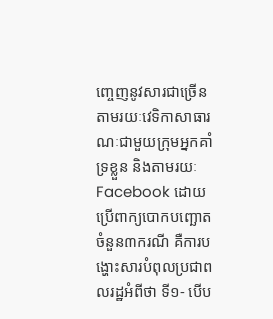ញ្ចេញនូវសារជាច្រើនតាមរយៈវេទិកាសាធារណៈជាមួយក្រុមអ្នកគាំទ្រខ្លួន និងតាមរយៈFacebook ដោយប្រើពាក្យបោកបញ្ឆោតចំនួន៣ករណី គឺការបង្ហោះសារបំពុលប្រជាពលរដ្ឋអំពីថា ទី១‑ បើប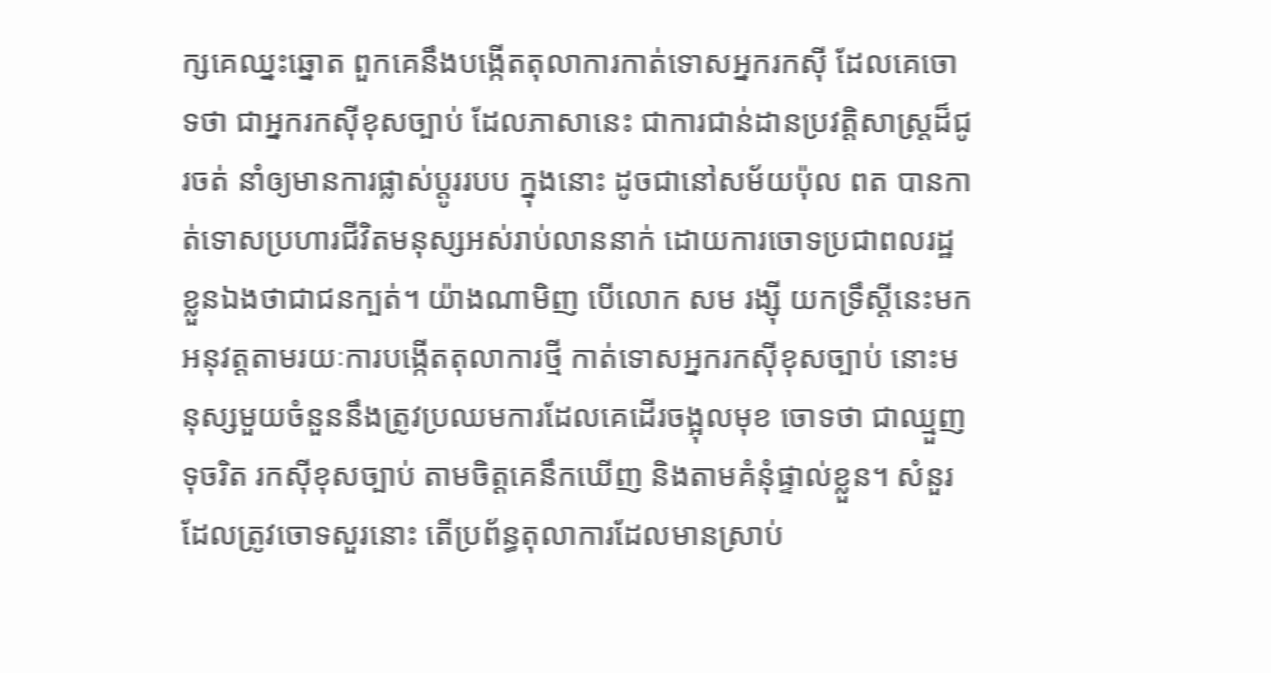ក្សគេឈ្នះឆ្នោត ពួកគេនឹងបង្កើតតុលាការកាត់ទោសអ្នករកស៊ី ដែលគេចោទថា ជាអ្នករកស៊ីខុសច្បាប់ ដែលភាសានេះ ជាការជាន់ដានប្រវត្តិសាស្ត្រដ៏ជូរចត់ នាំឲ្យមានការផ្លាស់ប្តូររបប ក្នុងនោះ ដូចជានៅសម័យប៉ុល ពត បានកាត់ទោសប្រហារជីវិតមនុស្សអស់រាប់លាននាក់ ដោយការចោទប្រជាពលរដ្ឋខ្លួនឯងថាជាជនក្បត់។ យ៉ាងណាមិញ បើលោក សម រង្ស៊ី យកទ្រឹស្តីនេះមកអនុវត្តតាមរយៈការបង្កើតតុលាការថ្មី កាត់ទោសអ្នករកស៊ីខុសច្បាប់ នោះមនុស្សមួយចំនួននឹងត្រូវប្រឈមការដែលគេដើរចង្អុលមុខ ចោទថា ជាឈ្មួញទុចរិត រកស៊ីខុសច្បាប់ តាមចិត្តគេនឹកឃើញ និងតាមគំនុំផ្ទាល់ខ្លួន។ សំនួរដែលត្រូវចោទសួរនោះ តើប្រព័ន្ធតុលាការដែលមានស្រាប់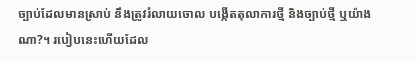ច្បាប់ដែលមានស្រាប់ នឹងត្រូវរំលាយចោល បង្កើតតុលាការថ្មី និងច្បាប់ថ្មី ឬយ៉ាងណា?។ របៀបនេះហើយដែល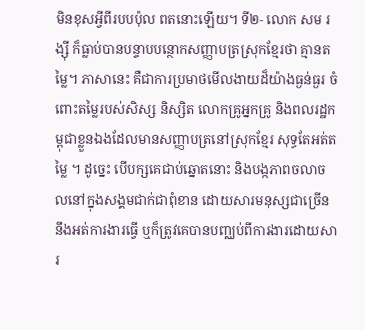មិនខុសអ្វីពីរបបប៉ុល ពតនោះឡើយ។ ទី២‑ លោក សម រង្ស៊ី ក៏ធ្លាប់បានបន្ទាបបន្ថោកសញ្ញាបត្រស្រុកខ្មែរថា គ្មានតម្លៃ។ ភាសានេះ គឺជាការប្រមាថមើលងាយដ៏យ៉ាងធ្ងន់ធ្ងរ ចំពោះតម្លៃរបស់សិស្ស និស្សិត លោកគ្រូអ្នកគ្រូ និងពលរដ្ឋកម្ពុជាខ្លួនឯងដែលមានសញ្ញាបត្រនៅស្រុកខ្មែរ សុទ្ធតែអត់តម្លៃ ។ ដូច្នេះ បើបក្សគេជាប់ឆ្នោតនោះ និងបង្កភាពចលាចលនៅក្នុងសង្គមជាក់ជាពុំខាន ដោយសារមនុស្សជាច្រើននឹងអត់ការងារធ្វើ ឬក៏ត្រូវគេបានបញ្ឈប់ពីការងារដោយសារ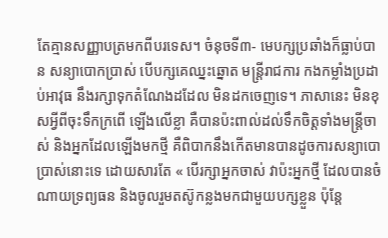តែគ្មានសញ្ញាបត្រមកពីបរទេស។ ចំនុចទី៣‑ មេបក្សប្រឆាំងក៏ធ្លាប់បាន សន្យាបោកប្រាស់ បើបក្សគេឈ្នះឆ្នោត មន្ត្រីរាជការ កងកម្លាំងប្រដាប់អាវុធ នឹងរក្សាទុកតំណែងដដែល មិនដកចេញទេ។ ភាសានេះ មិនខុសអ្វីពីចុះទឹកក្រពើ ឡើងលើខ្លា គឺបានប៉ះពាល់ដល់ទឹកចិត្តទាំងមន្ត្រីចាស់ និងអ្នកដែលឡើងមកថ្មី គឺពិបាកនឹងកើតមានបានដូចការសន្យាបោប្រាស់នោះទេ ដោយសារតែ « បើរក្សាអ្នកចាស់ វាប៉ះអ្នកថ្មី ដែលបានចំណាយទ្រព្យធន និងចូលរួមតស៊ូកន្លងមកជាមួយបក្សខ្លួន ប៉ុន្តែ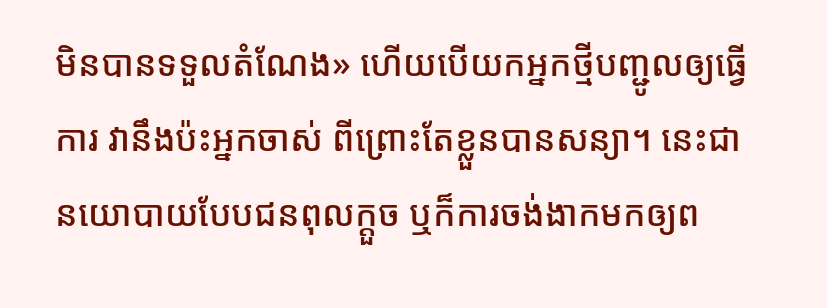មិនបានទទួលតំណែង» ហើយបើយកអ្នកថ្មីបញ្ជូលឲ្យធ្វើការ វានឹងប៉ះអ្នកចាស់ ពីព្រោះតែខ្លួនបានសន្យា។ នេះជានយោបាយបែបជនពុលក្តួច ឬក៏ការចង់ងាកមកឲ្យព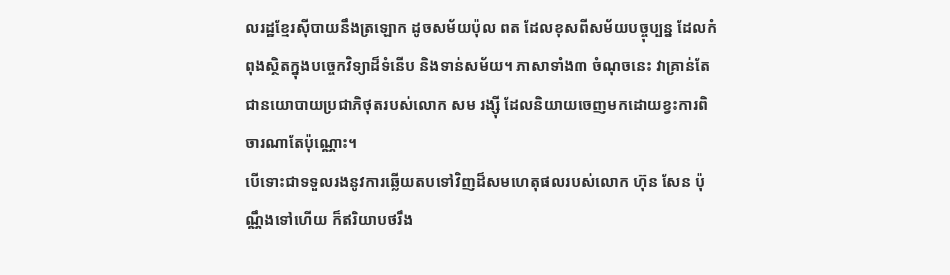លរដ្ឋខ្មែរស៊ីបាយនឹងត្រឡោក ដូចសម័យប៉ុល ពត ដែលខុសពីសម័យបច្ចុប្បន្ន ដែលកំពុងស្ថិតក្នុងបច្ចេកវិទ្យាដ៏ទំនើប និងទាន់សម័យ។ ភាសាទាំង៣ ចំណុចនេះ វាគ្រាន់តែជានយោបាយប្រជាភិថុតរបស់លោក សម រង្ស៊ី ដែលនិយាយចេញមកដោយខ្វះការពិចារណាតែប៉ុណ្ណោះ។
បើទោះជាទទួលរងនូវការឆ្លើយតបទៅវិញដ៏សមហេតុផលរបស់លោក ហ៊ុន សែន ប៉ុណ្ណឹងទៅហើយ ក៏ឥរិយាបថរឹង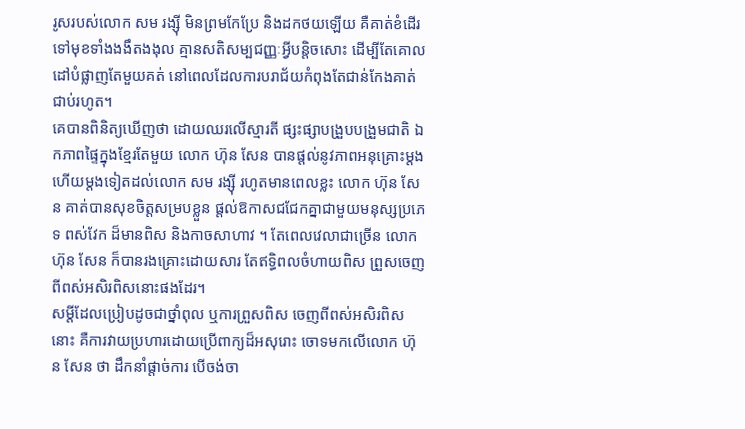រូសរបស់លោក សម រង្ស៊ី មិនព្រមកែប្រែ និងដកថយឡើយ គឺគាត់ខំដើរទៅមុខទាំងងងឹតងងុល គ្មានសតិសម្បជញ្ញៈអ្វីបន្តិចសោះ ដើម្បីតែគោលដៅបំផ្លាញតែមួយគត់ នៅពេលដែលការបរាជ័យកំពុងតែជាន់កែងគាត់ជាប់រហូត។
គេបានពិនិត្យឃើញថា ដោយឈរលើស្មារតី ផ្សះផ្សាបង្រួបបង្រួមជាតិ ឯកភាពផ្ទៃក្នុងខ្មែរតែមួយ លោក ហ៊ុន សែន បានផ្តល់នូវភាពអនុគ្រោះម្តងហើយម្តងទៀតដល់លោក សម រង្ស៊ី រហូតមានពេលខ្លះ លោក ហ៊ុន សែន គាត់បានសុខចិត្តសម្របខ្លួន ផ្តល់ឱកាសជជែកគ្នាជាមួយមនុស្សប្រភេទ ពស់វែក ដ៏មានពិស និងកាចសាហាវ ។ តែពេលវេលាជាច្រើន លោក ហ៊ុន សែន ក៏បានរងគ្រោះដោយសារ តែឥទ្ធិពលចំហាយពិស ព្រួសចេញពីពស់អសិរពិសនោះផងដែរ។
សម្តីដែលប្រៀបដូចជាថ្នាំពុល ឬការព្រួសពិស ចេញពីពស់អសិរពិសនោះ គឺការវាយប្រហារដោយប្រើពាក្យដ៏អសុរោះ ចោទមកលើលោក ហ៊ុន សែន ថា ដឹកនាំផ្តាច់ការ បើចង់ចា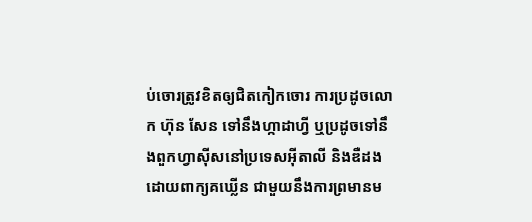ប់ចោរត្រូវខិតឲ្យជិតកៀកចោរ ការប្រដូចលោក ហ៊ុន សែន ទៅនឹងហ្កាដាហ្វី ឬប្រដូចទៅនឹងពួកហ្វាស៊ីសនៅប្រទេសអ៊ីតាលី និងឌឺដង ដោយពាក្យគឃ្លើន ជាមួយនឹងការព្រមានម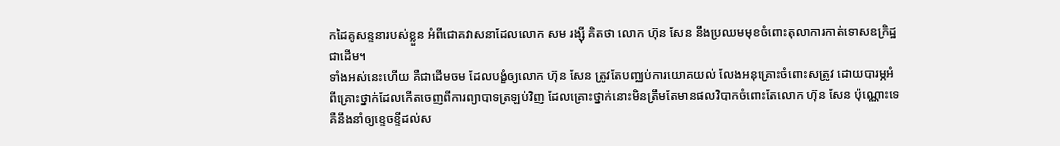កដៃគូសន្ទនារបស់ខ្លួន អំពីជោគវាសនាដែលលោក សម រង្ស៊ី គិតថា លោក ហ៊ុន សែន នឹងប្រឈមមុខចំពោះតុលាការកាត់ទោសឧក្រិដ្ឋជាដើម។
ទាំងអស់នេះហើយ គឺជាដើមចម ដែលបង្ខំឲ្យលោក ហ៊ុន សែន ត្រូវតែបញ្ឈប់ការយោគយល់ លែងអនុគ្រោះចំពោះសត្រូវ ដោយបារម្ភអំពីគ្រោះថ្នាក់ដែលកើតចេញពីការព្យាបាទត្រឡប់វិញ ដែលគ្រោះថ្នាក់នោះមិនត្រឹមតែមានផលវិបាកចំពោះតែលោក ហ៊ុន សែន ប៉ុណ្ណោះទេ គឺនឹងនាំឲ្យខ្ទេចខ្ទីដល់ស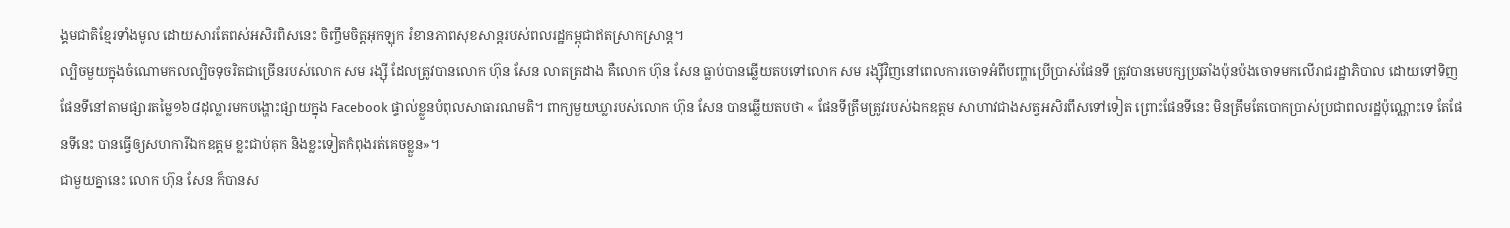ង្គមជាតិខ្មែរទាំងមូល ដោយសារតែពស់អសិរពិសនេះ ចិញ្ចឹមចិត្តអុកឡុក រំខានភាពសុខសាន្តរបស់ពលរដ្ឋកម្ពុជាឥតស្រាកស្រាន្ត។
ល្បិចមួយក្នុងចំណោមកលល្បិចទុចរិតជាច្រើនរបស់លោក សម រង្ស៊ី ដែលត្រូវបានលោក ហ៊ុន សែន លាតត្រដាង គឺលោក ហ៊ុន សែន ធ្លាប់បានឆ្លើយតបទៅលោក សម រង្ស៊ីវិញនៅពេលការចោទអំពីបញ្ហាប្រើប្រាស់ផែនទី ត្រូវបានមេបក្សប្រឆាំងប៉ុនប៉ងចោទមកលើរាជរដ្ឋាភិបាល ដោយទៅទិញផែនទីនៅតាមផ្សារតម្លៃ១៦៨ដុល្លារមកបង្ហោះផ្សាយក្នុង Facebook ផ្ទាល់ខ្លួនបំពុលសាធារណមតិ។ ពាក្យមួយឃ្លារបស់លោក ហ៊ុន សែន បានឆ្លើយតបថា « ផែនទីត្រឹមត្រូវរបស់ឯកឧត្តម សាហាវជាងសត្វអសិរពឹសទៅទៀត ព្រោះផែនទីនេះ មិនត្រឹមតែបោកប្រាស់ប្រជាពលរដ្ឋប៉ុណ្ណោះទេ តែផែនទីនេះ បានធ្វើឲ្យសហការីឯកឧត្តម ខ្លះជាប់គុក និងខ្លះទៀតកំពុងរត់គេចខ្លួន»។
ជាមួយគ្នានេះ លោក ហ៊ុន សែន ក៏បានស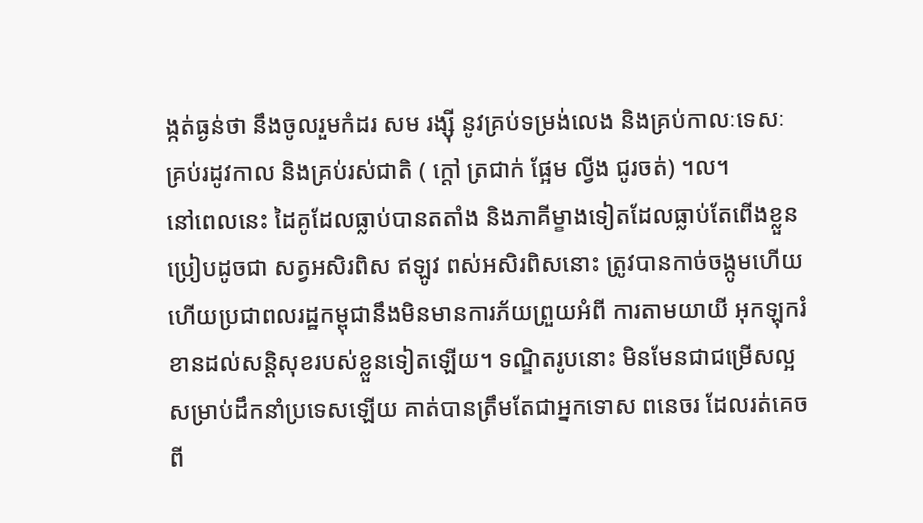ង្កត់ធ្ងន់ថា នឹងចូលរួមកំដរ សម រង្ស៊ី នូវគ្រប់ទម្រង់លេង និងគ្រប់កាលៈទេសៈ គ្រប់រដូវកាល និងគ្រប់រស់ជាតិ ( ក្តៅ ត្រជាក់ ផ្អែម ល្វីង ជូរចត់) ។ល។
នៅពេលនេះ ដៃគូដែលធ្លាប់បានតតាំង និងភាគីម្ខាងទៀតដែលធ្លាប់តែពើងខ្លួនប្រៀបដូចជា សត្វអសិរពិស ឥឡូវ ពស់អសិរពិសនោះ ត្រូវបានកាច់ចង្កូមហើយ ហើយប្រជាពលរដ្ឋកម្ពុជានឹងមិនមានការភ័យព្រួយអំពី ការតាមយាយី អុកឡុករំខានដល់សន្តិសុខរបស់ខ្លួនទៀតឡើយ។ ទណ្ឌិតរូបនោះ មិនមែនជាជម្រើសល្អសម្រាប់ដឹកនាំប្រទេសឡើយ គាត់បានត្រឹមតែជាអ្នកទោស ពនេចរ ដែលរត់គេចពី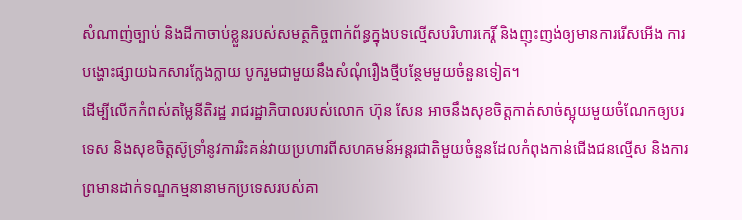សំណាញ់ច្បាប់ និងដីកាចាប់ខ្លួនរបស់សមត្ថកិច្ចពាក់ព័ន្ធក្នុងបទល្មើសបរិហារកេរ្តិ៍ និងញុះញង់ឲ្យមានការរើសអើង ការបង្ហោះផ្សាយឯកសារក្លែងក្លាយ បូករួមជាមួយនឹងសំណុំរឿងថ្មីបន្ថែមមួយចំនួនទៀត។
ដើម្បីលើកកំពស់តម្លៃនីតិរដ្ឋ រាជរដ្ឋាភិបាលរបស់លោក ហ៊ុន សែន អាចនឹងសុខចិត្តកាត់សាច់ស្អុយមួយចំណែកឲ្យបរទេស និងសុខចិត្តស៊ូទ្រាំនូវការរិះគន់វាយប្រហារពីសហគមន៍អន្តរជាតិមួយចំនួនដែលកំពុងកាន់ជើងជនល្មើស និងការព្រមានដាក់ទណ្ឌកម្មនានាមកប្រទេសរបស់គា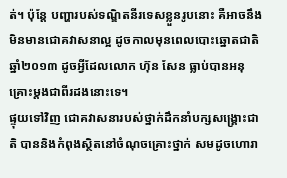ត់។ ប៉ុន្តែ បញ្ហារបស់ទណ្ឌិតនីរទេសខ្លួនរូបនោះ គឺអាចនឹងមិនមានជោគវាសនាល្អ ដូចកាលមុនពេលបោះឆ្នោតជាតិឆ្នាំ២០១៣ ដូចអ្វីដែលលោក ហ៊ុន សែន ធ្លាប់បានអនុគ្រោះម្តងជាពីរដងនោះទេ។
ផ្ទុយទៅវិញ ជោគវាសនារបស់ថ្នាក់ដឹកនាំបក្សសង្គ្រោះជាតិ បាននិងកំពុងស្ថិតនៅចំណុចគ្រោះថ្នាក់ សមដូចហោរា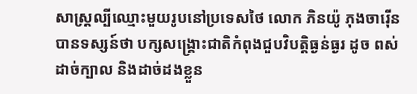សាស្ត្រល្បីឈ្មោះមួយរូបនៅប្រទេសថៃ លោក ភិនយ៉ូ ភុងចារ៉ើន បានទស្សន៍ថា បក្សសង្គ្រោះជាតិកំពុងជួបវិបត្តិធ្ងន់ធ្ងរ ដូច ពស់ដាច់ក្បាល និងដាច់ដងខ្លួន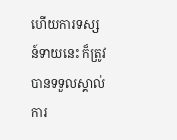ហើយការទស្សន៍ទាយនេះ ក៏ត្រូវបានទទួលស្គាល់ការ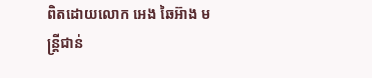ពិតដោយលោក អេង ឆៃអ៊ាង មន្ត្រីជាន់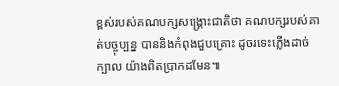ខ្ពស់របស់គណបក្សសង្គ្រោះជាតិថា គណបក្សរបស់គាត់បច្ចុប្បន្ន បាននិងកំពុងជួបគ្រោះ ដូចរទេះភ្លើងដាច់ក្បាល យ៉ាងពិតប្រាកដមែន៕